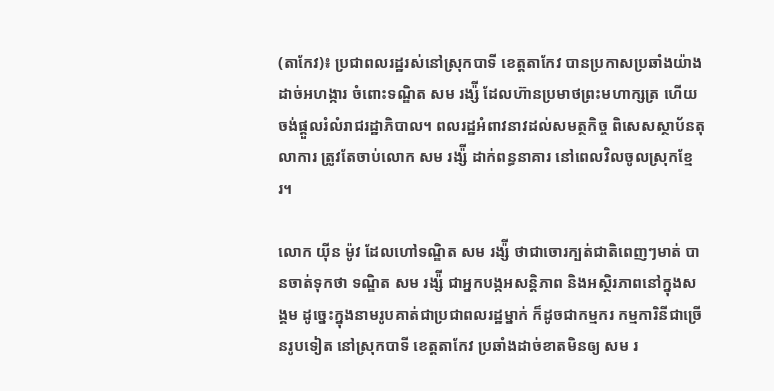(តាកែវ)៖ ប្រជាពលរដ្ឋរស់នៅស្រុកបាទី ខេត្តតាកែវ បានប្រកាសប្រឆាំងយ៉ាងដាច់អហង្ការ ចំពោះទណ្ឌិត សម រង្ស៉ី ដែលហ៊ានប្រមាថព្រះមហាក្សត្រ ហើយចង់ផ្ដួលរំលំរាជរដ្ឋាភិបាល។ ពលរដ្ឋអំពាវនាវដល់សមត្ថកិច្ច ពិសេសស្ថាប័នតុលាការ ត្រូវតែចាប់លោក សម រង្ស៉ី ដាក់ពន្ធនាគារ នៅពេលវិលចូលស្រុកខ្មែរ។

លោក យ៉ីន ម៉ូវ ដែលហៅទណ្ឌិត សម រង្ស៉ី ថាជាចោរក្បត់ជាតិពេញៗមាត់ បានចាត់ទុកថា ទណ្ឌិត សម រង្ស៉ី ជាអ្នកបង្កអសន្ដិភាព និងអស្ថិរភាពនៅក្នុងសង្គម ដូច្នេះក្នុងនាមរូបគាត់ជាប្រជាពលរដ្ឋម្នាក់ ក៏ដូចជាកម្មករ កម្មការិនីជាច្រើនរូបទៀត នៅស្រុកបាទី ខេត្តតាកែវ ប្រឆាំងដាច់ខាតមិនឲ្យ សម រ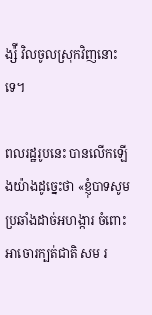ង្ស៉ី វិលចូលស្រុកវិញនោះទេ។

ពលរដ្ឋរូបនេះ បានលើកឡើងយ៉ាងដូច្នេះថា «ខ្ញុំបាទសូមប្រឆាំងដាច់អហង្ការ ចំពោះអាចោរក្បត់ជាតិ សម រ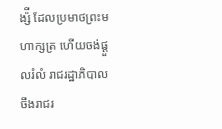ង្ស៉ី ដែលប្រមាថព្រះមហាក្សត្រ ហើយចង់ផ្ដួលរំលំ រាជរដ្ឋាភិបាល ចឹងរាជរ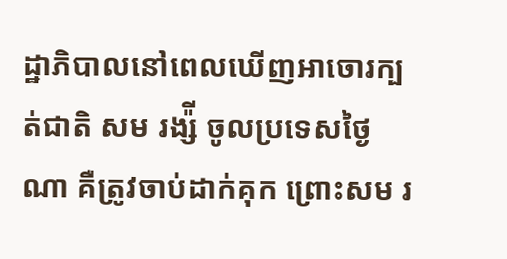ដ្ឋាភិបាលនៅពេលឃើញអាចោរក្បត់ជាតិ សម រង្ស៉ី ចូលប្រទេសថ្ងៃណា គឺត្រូវចាប់ដាក់គុក ព្រោះសម រ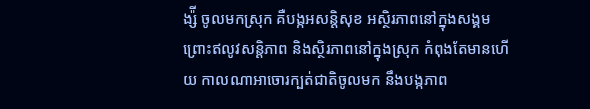ង្ស៉ី ចូលមកស្រុក គឺបង្កអសន្ដិសុខ អស្ថិរភាពនៅក្នុងសង្គម ព្រោះឥលូវសន្ដិភាព និងស្ថិរភាពនៅក្នុងស្រុក កំពុងតែមានហើយ កាលណាអាចោរក្បត់ជាតិចូលមក នឹងបង្កភាព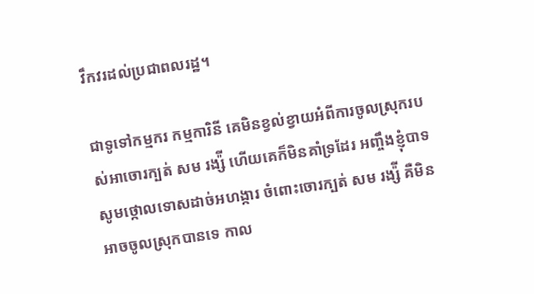វឹកវរដល់ប្រជាពលរដ្ឋ។

ជាទូទៅកម្មករ កម្មការិនី គេមិនខ្វល់ខ្វាយអំពីការចូលស្រុករបស់អាចោរក្បត់ សម រង្ស៉ី ហើយគេក៏មិនគាំទ្រដែរ អញ្ចឹងខ្ញុំបាទសូមថ្កោលទោសដាច់អហង្ការ ចំពោះចោរក្បត់ សម រង្ស៉ី គឺមិនអាចចូលស្រុកបានទេ កាល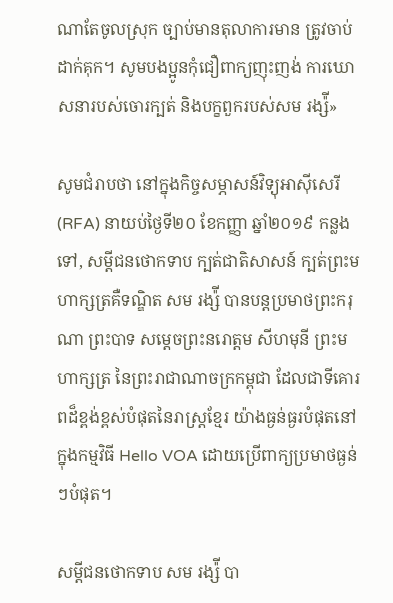ណាតែចូលស្រុក ច្បាប់មានតុលាការមាន ត្រូវចាប់ដាក់គុក។ សូមបងប្អូនកុំជឿពាក្យញុះញង់ ការឃោសនារបស់ចោរក្បត់ និងបក្ខពួករបស់សម រង្ស៉ី»

សូមជំរាបថា នៅក្នុងកិច្ចសម្ភាសន៍វិទ្យុអាស៊ីសេរី (RFA) នាយប់ថ្ងៃទី២០ ខែកញ្ញា ឆ្នាំ២០១៩ កន្លងទៅ, សម្តីជនថោកទាប ក្បត់ជាតិសាសន៍ ក្បត់ព្រះមហាក្សត្រគឺទណ្ឌិត សម រង្ស៉ី បានបន្តប្រមាថព្រះករុណា ព្រះបាទ សម្តេចព្រះនរោត្តម សីហមុនី ព្រះមហាក្សត្រ នៃព្រះរាជាណាចក្រកម្ពុជា ដែលជាទីគោរពដ៏ខ្ពង់ខ្ពស់បំផុតនៃរាស្រ្តខ្មែរ យ៉ាងធ្ងន់ធ្ងរបំផុតនៅក្នុងកម្មវិធី Hello VOA ដោយប្រើពាក្យប្រមាថធ្ងន់ៗបំផុត។

សម្តីជនថោកទាប សម រង្ស៉ី បា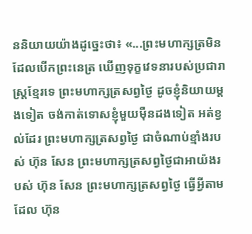ននិយាយយ៉ាងដូច្នេះថា៖ «...ព្រះមហាក្សត្រមិនដែលបើកព្រះនេត្រ ឃើញទុក្ខវេទនារបស់ប្រជារាស្រ្តខ្មែរទេ ព្រះមហាក្សត្រសព្វថ្ងៃ ដូចខ្ញុំនិយាយម្តងទៀត ចង់កាត់ទោសខ្ញុំមួយម៉ឺនដងទៀត អត់ខ្វល់ដែរ ព្រះមហាក្សត្រសព្វថ្ងៃ ជាចំណាប់ខ្មាំងរបស់ ហ៊ុន សែន ព្រះមហាក្សត្រសព្វថ្ងៃជាអាយ៉ងរបស់ ហ៊ុន សែន ព្រះមហាក្សត្រសព្វថ្ងៃ ធ្វើអ្វីតាមដែល ហ៊ុន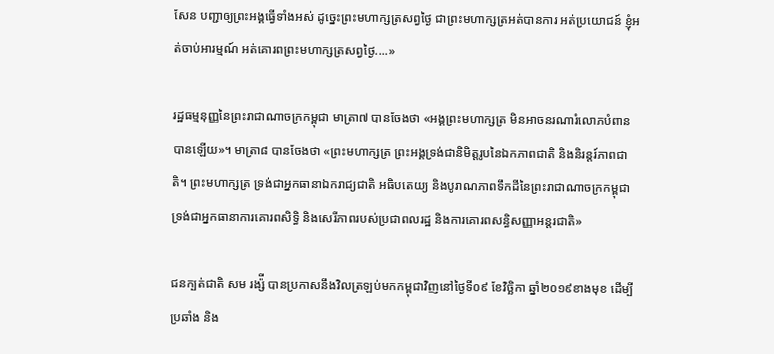សែន បញ្ជាឲ្យព្រះអង្គធ្វើទាំងអស់ ដូច្នេះព្រះមហាក្សត្រសព្វថ្ងៃ ជាព្រះមហាក្សត្រអត់បានការ អត់ប្រយោជន៍ ខ្ញុំអត់ចាប់អារម្មណ៍ អត់គោរពព្រះមហាក្សត្រសព្វថ្ងៃ....»

រដ្ឋធម្មនុញ្ញនៃព្រះរាជាណាចក្រកម្ពុជា មាត្រា៧ បានចែងថា «អង្គព្រះមហាក្សត្រ មិនអាចនរណារំលោភបំពានបានឡើយ»។ មាត្រា៨ បានចែងថា «ព្រះមហាក្សត្រ ព្រះអង្គទ្រង់ជានិមិត្តរូបនៃឯកភាពជាតិ និងនិរន្តរ៍ភាពជាតិ។ ព្រះមហាក្សត្រ ទ្រង់ជាអ្នកធានាឯករាជ្យជាតិ អធិបតេយ្យ និងបូរាណភាពទឹកដីនៃព្រះរាជាណាចក្រកម្ពុជា ទ្រង់ជាអ្នកធានាការគោរពសិទ្ធិ និងសេរីភាពរបស់ប្រជាពលរដ្ឋ និងការគោរពសន្ធិសញ្ញាអន្តរជាតិ»

ជនក្បត់ជាតិ សម រង្ស៉ី បានប្រកាសនឹងវិលត្រឡប់មកកម្ពុជាវិញនៅថ្ងៃទី០៩ ខែវិច្ឆិកា ឆ្នាំ២០១៩ខាងមុខ ដើម្បីប្រឆាំង និង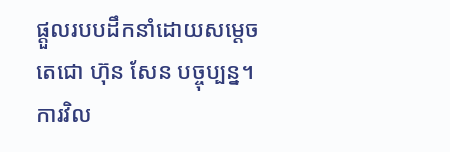ផ្តួលរបបដឹកនាំដោយសម្តេចតេជោ ហ៊ុន សែន បច្ចុប្បន្ន។ ការវិល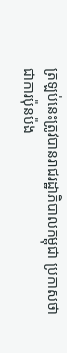ត្រឡប់នេះត្រូវបានរាជរដ្ឋាភិបាលកម្ពុជា ប្រកាសថា ជាការប៉ុនប៉ង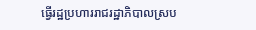ធ្វើរដ្ឋប្រហាររាជរដ្ឋាភិបាលស្រប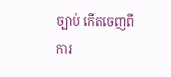ច្បាប់ កើតចេញពីការ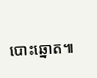បោះឆ្នោត៕